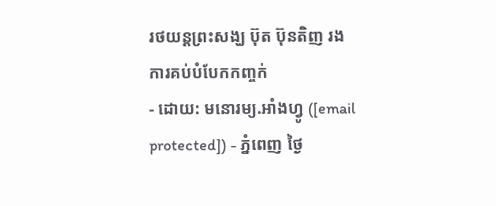រថយន្ដព្រះសង្ឃ ប៊ុត ប៊ុនតិញ រងការគប់បំបែកកញ្ចក់
- ដោយ: មនោរម្យ.អាំងហ្វូ ([email protected]) - ភ្នំពេញ ថ្ងៃ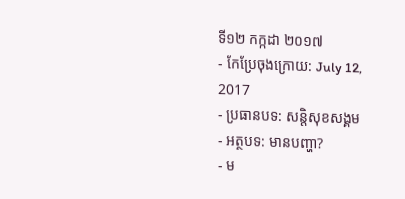ទី១២ កក្កដា ២០១៧
- កែប្រែចុងក្រោយ: July 12, 2017
- ប្រធានបទ: សន្តិសុខសង្គម
- អត្ថបទ: មានបញ្ហា?
- ម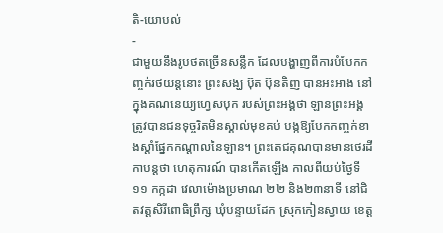តិ-យោបល់
-
ជាមួយនឹងរូបថតច្រើនសន្លឹក ដែលបង្ហាញពីការបំបែកកញ្ចក់រថយន្ដនោះ ព្រះសង្ឃ ប៊ុត ប៊ុនតិញ បានអះអាង នៅក្នុងគណនេយ្យហ្វេសបុក របស់ព្រះអង្គថា ឡានព្រះអង្គ ត្រូវបានជនទុច្ចរិតមិនស្គាល់មុខគប់ បង្កឱ្យបែកកញ្ចក់ខាងស្ដាំផ្នែកកណ្ដាលនៃឡាន។ ព្រះតេជគុណបានមានថេរដីកាបន្តថា ហេតុការណ៍ បានកើតឡើង កាលពីយប់ថ្ងៃទី១១ កក្កដា វេលាម៉ោងប្រមាណ ២២ និង២៣នាទី នៅជិតវត្តសិរីពោធិព្រឹក្ស ឃុំបន្ទាយដែក ស្រុកកៀនស្វាយ ខេត្ត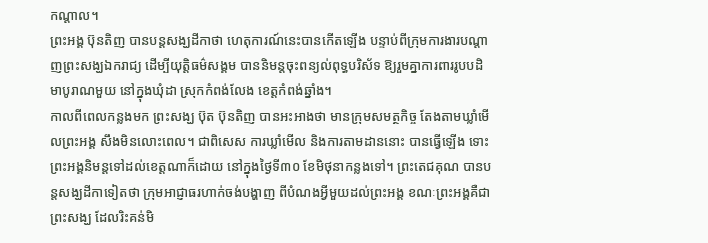កណ្ដាល។
ព្រះអង្គ ប៊ុនតិញ បានបន្តសង្ឃដីកាថា ហេតុការណ៍នេះបានកើតឡើង បន្ទាប់ពីក្រុមការងារបណ្ដាញព្រះសង្ឃឯករាជ្យ ដើម្បីយុត្តិធម៌សង្គម បាននិមន្តចុះពន្យល់ពុទ្ធបរិស័ទ ឱ្យរួមគ្នាការពាររូបបដិមាបូរាណមួយ នៅក្នុងឃុំដា ស្រុកកំពង់លែង ខេត្តកំពង់ឆ្នាំង។
កាលពីពេលកន្លងមក ព្រះសង្ឃ ប៊ុត ប៊ុនតិញ បានអះអាងថា មានក្រុមសមត្ថកិច្ច តែងតាមឃ្លាំមើលព្រះអង្គ សឹងមិនលោះពេល។ ជាពិសេស ការឃ្លាំមើល និងការតាមដាននោះ បានធ្វើឡើង ទោះព្រះអង្គនិមន្តទៅដល់ខេត្តណាក៏ដោយ នៅក្នុងថ្ងៃទី៣០ ខែមិថុនាកន្លងទៅ។ ព្រះតេជគុណ បានបន្តសង្ឃដីកាទៀតថា ក្រុមអាជ្ញាធរហាក់ចង់បង្ហាញ ពីបំណងអ្វីមួយដល់ព្រះអង្គ ខណៈព្រះអង្គគឺជាព្រះសង្ឃ ដែលរិះគន់មិ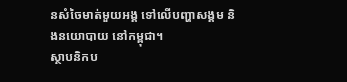នសំចៃមាត់មួយអង្គ ទៅលើបញ្ហាសង្គម និងនយោបាយ នៅកម្ពុជា។
ស្ថាបនិកប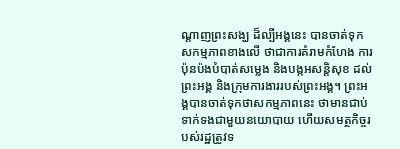ណ្ដាញព្រះសង្ឃ ដ៏ល្បីអង្គនេះ បានចាត់ទុកសកម្មភាពខាងលើ ថាជាការគំរាមកំហែង ការប៉ុនប៉ងបំបាត់សម្លេង និងបង្កអសន្តិសុខ ដល់ព្រះអង្គ និងក្រុមការងាររបស់ព្រះអង្គ។ ព្រះអង្គបានចាត់ទុកថាសកម្មភាពនេះ ថាមានជាប់ទាក់ទងជាមួយនយោបាយ ហើយសមត្ថកិច្ចរបស់រដ្ឋត្រូវទ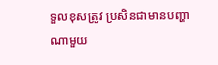ទួលខុសត្រូវ ប្រសិនជាមានបញ្ហាណាមួយ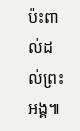ប៉ះពាល់ដល់ព្រះអង្គ៕